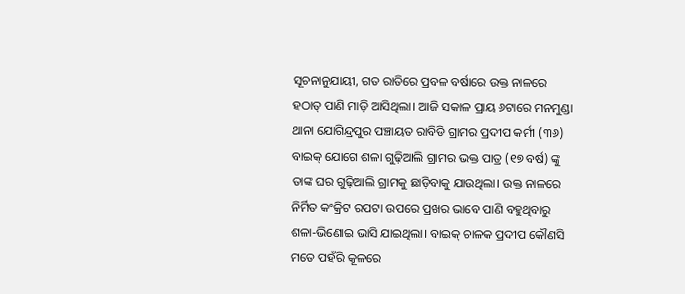ସୂଚନାନୁଯାୟୀ, ଗତ ରାତିରେ ପ୍ରବଳ ବର୍ଷାରେ ଉକ୍ତ ନାଳରେ ହଠାତ୍ ପାଣି ମାଡ଼ି ଆସିଥିଲା। ଆଜି ସକାଳ ପ୍ରାୟ ୬ଟାରେ ମନମୁଣ୍ଡା ଥାନା ଯୋଗିନ୍ଦ୍ରପୁର ପଞ୍ଚାୟତ ରାବିଡି ଗ୍ରାମର ପ୍ରଦୀପ କର୍ମୀ (୩୬) ବାଇକ୍ ଯୋଗେ ଶଳା ଗୁଢ଼ିଆଲି ଗ୍ରାମର ଭକ୍ତ ପାତ୍ର (୧୭ ବର୍ଷ) ଙ୍କୁ ତାଙ୍କ ଘର ଗୁଢ଼ିଆଲି ଗ୍ରାମକୁ ଛାଡ଼ିବାକୁ ଯାଉଥିଲା। ଉକ୍ତ ନାଳରେ ନିର୍ମିତ କଂକ୍ରିଟ ରପଟା ଉପରେ ପ୍ରଖର ଭାବେ ପାଣି ବହୁଥିବାରୁ ଶଳା-ଭିଣୋଇ ଭାସି ଯାଇଥିଲା। ବାଇକ୍ ଚାଳକ ପ୍ରଦୀପ କୌଣସି ମତେ ପହଁରି କୂଳରେ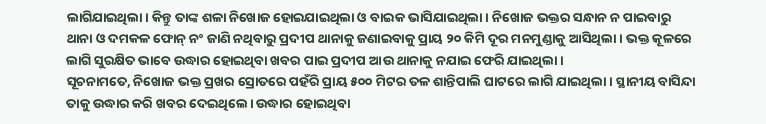ଲାଗିଯାଇଥିଲା। କିନ୍ତୁ ତାଙ୍କ ଶଳା ନିଖୋଜ ହୋଇଯାଇଥିଲା ଓ ବାଇକ ଭାସିଯାଇଥିଲା । ନିଖୋଜ ଭକ୍ତର ସନ୍ଧାନ ନ ପାଇବାରୁ ଥାନା ଓ ଦମକଳ ଫୋନ୍ ନଂ ଜାଣି ନଥିବାରୁ ପ୍ରଦୀପ ଥାନାକୁ ଜଣାଇବାକୁ ପ୍ରାୟ ୨୦ କିମି ଦୂର ମନମୁଣ୍ଡାକୁ ଆସିଥିଲା। ଭକ୍ତ କୂଳରେ ଲାଗି ସୁରକ୍ଷିତ ଭାବେ ଉଦ୍ଧାର ହୋଇଥିବା ଖବର ପାଇ ପ୍ରଦୀପ ଆଉ ଥାନାକୁ ନଯାଇ ଫେରି ଯାଇଥିଲା ।
ସୂଚନାମତେ, ନିଖୋଜ ଭକ୍ତ ପ୍ରଖର ସ୍ରୋତରେ ପହଁରି ପ୍ରାୟ ୫୦୦ ମିଟର ତଳ ଶାନ୍ତିପାଲି ଘାଟରେ ଲାଗି ଯାଇଥିଲା। ସ୍ଥାନୀୟ ବାସିନ୍ଦା ତାକୁ ଉଦ୍ଧାର କରି ଖବର ଦେଇଥିଲେ। ଉଦ୍ଧାର ହୋଇଥିବା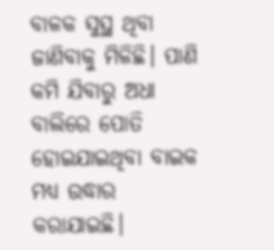ବାଳକ ସୁସ୍ଥ ଥିବା ଜାଣିବାକୁ ମିଳିଛି। ପାଣି କମି ଯିବାରୁ ଅଧା ବାଲିରେ ପୋତି ହୋଇଯାଇଥିବା ବାଇକ ମଧ୍ୟ ଉଦ୍ଧାର କରାଯାଇଛି।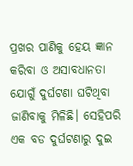ପ୍ରଖର ପାଣିକୁ ହେୟ ଜ୍ଞାନ କରିବା ଓ ଅସାବଧାନତା ଯୋଗୁଁ ଦୁର୍ଘଟଣା ଘଟିଥିବା ଜାଣିବାକୁ ମିଳିଛି। ସେହିପରି ଏକ ବଡ ଦୁର୍ଘଟଣାରୁ ଦୁଇ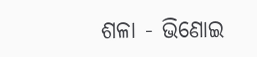ଶଳା - ଭିଣୋଇ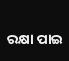ରକ୍ଷା ପାଇ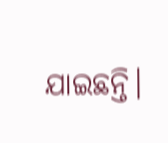ଯାଇଛନ୍ତି।